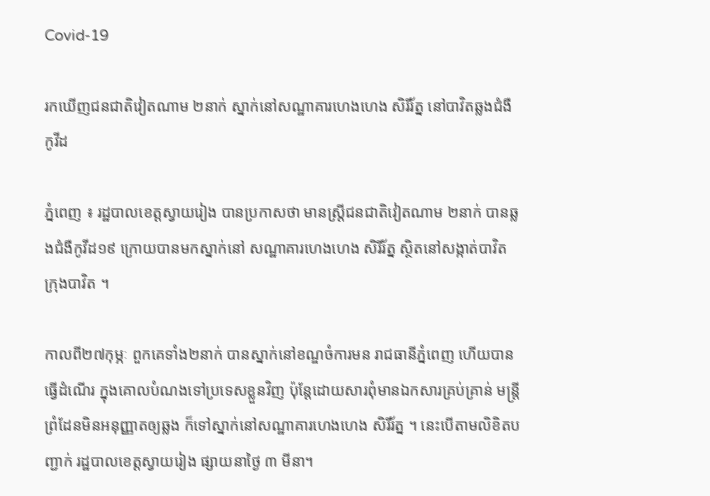Covid-19

រកឃើញជនជាតិវៀតណាម ២នាក់ ស្នាក់នៅសណ្ឋាគារហេងហេង សិរីរ័ត្ន នៅបាវិតឆ្លងជំងឺកូវីដ

ភ្នំពេញ ៖ រដ្ឋបាលខេត្តស្វាយរៀង បានប្រកាសថា មានស្រ្តីជនជាតិវៀតណាម ២នាក់ បានឆ្លងជំងឺកូវីដ១៩ ក្រោយបានមកស្នាក់នៅ សណ្ឋាគារហេងហេង សិរីរ័ត្ន ស្ថិតនៅសង្កាត់បាវិត ក្រុងបាវិត ។

កាលពី២៧កុម្ភៈ ពួកគេទាំង២នាក់ បានស្នាក់នៅខណ្ឌចំការមន រាជធានីភ្នំពេញ ហើយបានធ្វើដំណើរ ក្នុងគោលបំណងទៅប្រទេសខ្លួនវិញ ប៉ុន្តែដោយសារពុំមានឯកសារគ្រប់គ្រាន់ មន្រ្តីព្រំដែនមិនអនុញ្ញាតឲ្យឆ្លង ក៏ទៅស្នាក់នៅសណ្ឋាគារហេងហេង សិរីរ័ត្ន ។ នេះបើតាមលិខិតបញ្ជាក់ រដ្ឋបាលខេត្តស្វាយរៀង ផ្សាយនាថ្ងៃ ៣ មីនា។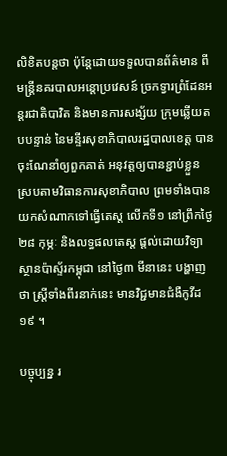លិខិតបន្តថា ប៉ុន្តែដោយទទួលបានព័ត៌មាន ពីមន្ត្រីនគរបាលអន្តោប្រវេសន៍ ច្រកទ្វារព្រំដែនអន្តរជាតិបាវិត និងមានការសង្ស័យ ក្រុមឆ្លើយតបបន្ទាន់ នៃមន្ទីរសុខាភិបាលរដ្ឋបាលខេត្ត បានចុះណែនាំឲ្យពួកគាត់ អនុវត្តឲ្យបានខ្ជាប់ខ្លួន ស្របតាមវិធានការសុខាភិបាល ព្រមទាំងបានយកសំណាកទៅធ្វើតេស្ត លើកទី១ នៅព្រឹកថ្ងៃ២៨ កុម្ភៈ និងលទ្ធផលតេស្ត ផ្តល់ដោយវិទ្យាស្ថានប៉ាស្ទ័រកម្ពុជា នៅថ្ងៃ៣ មីនានេះ បង្ហាញថា ស្ត្រីទាំងពីរនាក់នេះ មានវិជ្ជមានជំងឺកូវីដ១៩ ។

បច្ចុប្បន្ន រ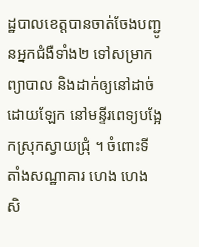ដ្ឋបាលខេត្តបានចាត់ចែងបញ្ជូនអ្នកជំងឺទាំង២ ទៅសម្រាកព្យាបាល និងដាក់ឲ្យនៅដាច់ដោយឡែក នៅមន្ទីរពេទ្យបង្អែកស្រុកស្វាយជ្រុំ ។ ចំពោះទីតាំងសណ្ឋាគារ ហេង ហេង សិ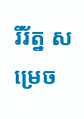រីរ័ត្ន សម្រេច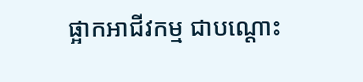ផ្អាកអាជីវកម្ម ជាបណ្តោះ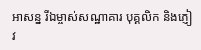អាសន្ន រីឯម្ចាស់សណ្ឋាគារ បុគ្គលិក និងភ្ញៀវ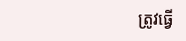ត្រូវធ្វើ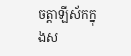ចត្តាឡីស័កក្នុងស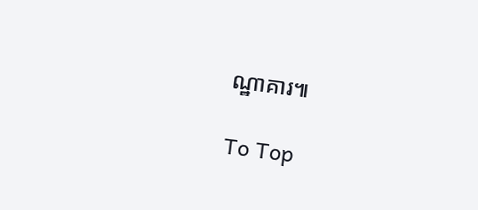ណ្ឋាគារ៕

To Top